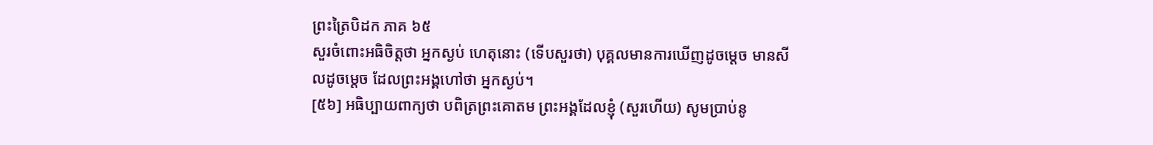ព្រះត្រៃបិដក ភាគ ៦៥
សួរចំពោះអធិចិត្តថា អ្នកស្ងប់ ហេតុនោះ (ទើបសួរថា) បុគ្គលមានការឃើញដូចម្តេច មានសីលដូចម្តេច ដែលព្រះអង្គហៅថា អ្នកស្ងប់។
[៥៦] អធិប្បាយពាក្យថា បពិត្រព្រះគោតម ព្រះអង្គដែលខ្ញុំ (សួរហើយ) សូមប្រាប់នូ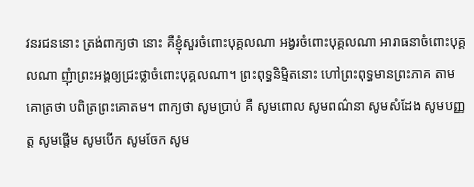វនរជននោះ ត្រង់ពាក្យថា នោះ គឺខ្ញុំសួរចំពោះបុគ្គលណា អង្វរចំពោះបុគ្គលណា អារាធនាចំពោះបុគ្គលណា ញុំាព្រះអង្គឲ្យជ្រះថ្លាចំពោះបុគ្គលណា។ ព្រះពុទ្ធនិមិ្មតនោះ ហៅព្រះពុទ្ធមានព្រះភាគ តាមគោត្រថា បពិត្រព្រះគោតម។ ពាក្យថា សូមប្រាប់ គឺ សូមពោល សូមពណ៌នា សូមសំដែង សូមបញ្ញត្ត សូមផ្តើម សូមបើក សូមចែក សូម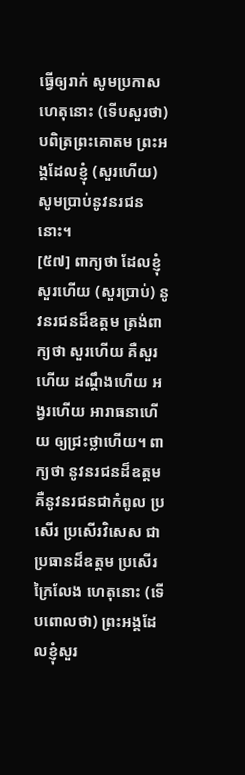ធ្វើឲ្យរាក់ សូមប្រកាស ហេតុនោះ (ទើបសួរថា) បពិត្រព្រះគោតម ព្រះអង្គដែលខ្ញុំ (សួរហើយ) សូមប្រាប់នូវនរជននោះ។
[៥៧] ពាក្យថា ដែលខ្ញុំសួរហើយ (សួរប្រាប់) នូវនរជនដ៏ឧត្តម ត្រង់ពាក្យថា សួរហើយ គឺសួរហើយ ដណ្តឹងហើយ អង្វរហើយ អារាធនាហើយ ឲ្យជ្រះថ្លាហើយ។ ពាក្យថា នូវនរជនដ៏ឧត្តម គឺនូវនរជនជាកំពូល ប្រសើរ ប្រសើរវិសេស ជាប្រធានដ៏ឧត្តម ប្រសើរក្រៃលែង ហេតុនោះ (ទើបពោលថា) ព្រះអង្គដែលខ្ញុំសួរ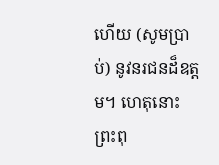ហើយ (សូមប្រាប់) នូវនរជនដ៏ឧត្តម។ ហេតុនោះ ព្រះពុ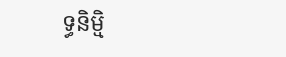ទ្ធនិមិ្ម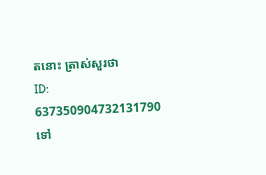តនោះ ត្រាស់សួរថា
ID: 637350904732131790
ទៅ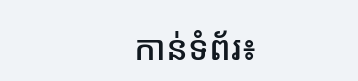កាន់ទំព័រ៖